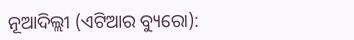ନୂଆଦିଲ୍ଲୀ (ଏଟିଆର ବ୍ୟୁରୋ):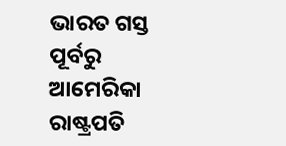ଭାରତ ଗସ୍ତ ପୂର୍ବରୁ ଆମେରିକା ରାଷ୍ଟ୍ରପତି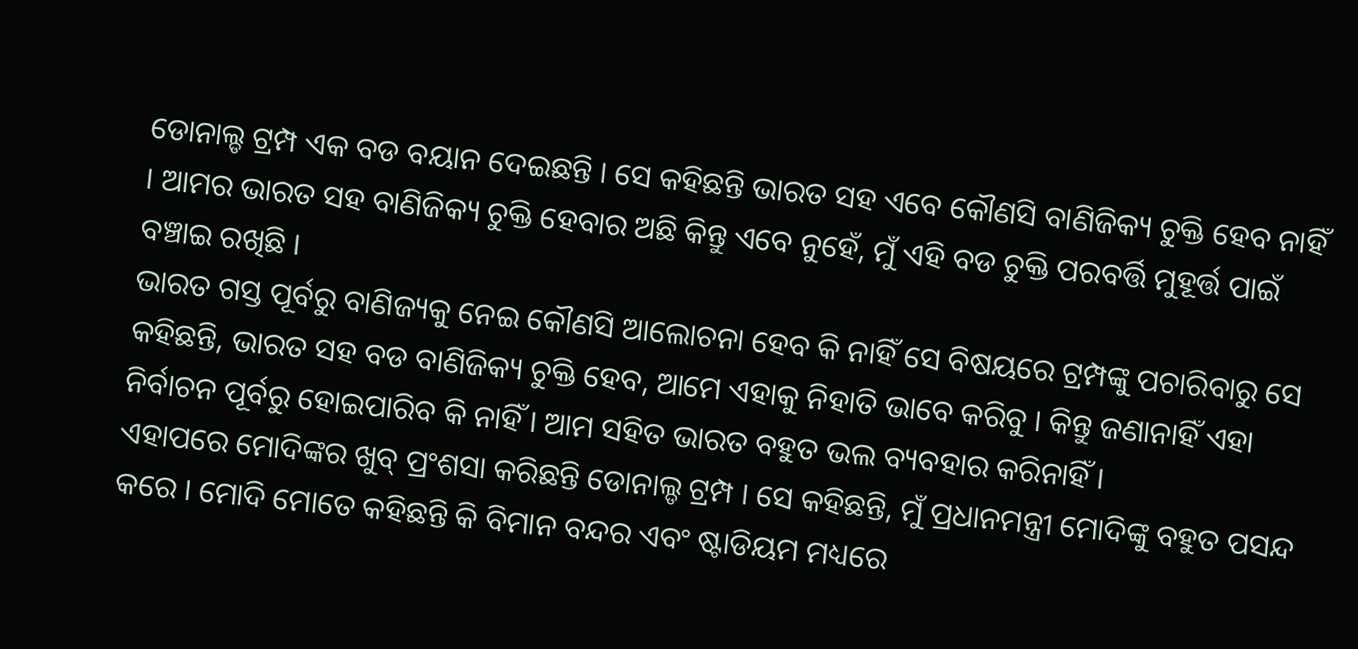ଡୋନାଲ୍ଡ ଟ୍ରମ୍ପ ଏକ ବଡ ବୟାନ ଦେଇଛନ୍ତି । ସେ କହିଛନ୍ତି ଭାରତ ସହ ଏବେ କୌଣସି ବାଣିଜିକ୍ୟ ଚୁକ୍ତି ହେବ ନାହିଁ । ଆମର ଭାରତ ସହ ବାଣିଜିକ୍ୟ ଚୁକ୍ତି ହେବାର ଅଛି କିନ୍ତୁ ଏବେ ନୁହେଁ, ମୁଁ ଏହି ବଡ ଚୁକ୍ତି ପରବର୍ତ୍ତି ମୁହୂର୍ତ୍ତ ପାଇଁ ବଞ୍ଚାଇ ରଖିଛି ।
ଭାରତ ଗସ୍ତ ପୂର୍ବରୁ ବାଣିଜ୍ୟକୁ ନେଇ କୌଣସି ଆଲୋଚନା ହେବ କି ନାହିଁ ସେ ବିଷୟରେ ଟ୍ରମ୍ପଙ୍କୁ ପଚାରିବାରୁ ସେ କହିଛନ୍ତି, ଭାରତ ସହ ବଡ ବାଣିଜିକ୍ୟ ଚୁକ୍ତି ହେବ, ଆମେ ଏହାକୁ ନିହାତି ଭାବେ କରିବୁ । କିନ୍ତୁ ଜଣାନାହିଁ ଏହା ନିର୍ବାଚନ ପୂର୍ବରୁ ହୋଇପାରିବ କି ନାହିଁ । ଆମ ସହିତ ଭାରତ ବହୁତ ଭଲ ବ୍ୟବହାର କରିନାହିଁ ।
ଏହାପରେ ମୋଦିଙ୍କର ଖୁବ୍ ପ୍ରଂଶସା କରିଛନ୍ତି ଡୋନାଲ୍ଡ ଟ୍ରମ୍ପ । ସେ କହିଛନ୍ତି, ମୁଁ ପ୍ରଧାନମନ୍ତ୍ରୀ ମୋଦିଙ୍କୁ ବହୁତ ପସନ୍ଦ କରେ । ମୋଦି ମୋତେ କହିଛନ୍ତି କି ବିମାନ ବନ୍ଦର ଏବଂ ଷ୍ଟାଡିୟମ ମଧ୍ୟରେ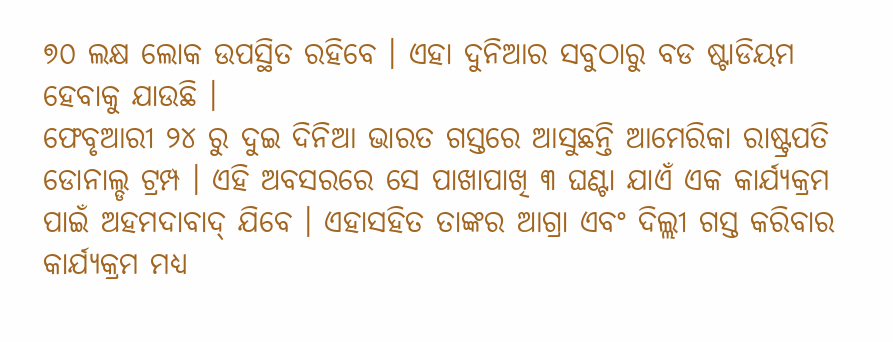୭୦ ଲକ୍ଷ ଲୋକ ଉପସ୍ଥିତ ରହିବେ । ଏହା ଦୁନିଆର ସବୁଠାରୁ ବଡ ଷ୍ଟାଡିୟମ ହେବାକୁ ଯାଉଛି ।
ଫେବୃଆରୀ ୨୪ ରୁ ଦୁଇ ଦିନିଆ ଭାରତ ଗସ୍ତରେ ଆସୁଛନ୍ତି ଆମେରିକା ରାଷ୍ଟ୍ରପତି ଡୋନାଲ୍ଡ ଟ୍ରମ୍ପ । ଏହି ଅବସରରେ ସେ ପାଖାପାଖି ୩ ଘଣ୍ଟା ଯାଏଁ ଏକ କାର୍ଯ୍ୟକ୍ରମ ପାଇଁ ଅହମଦାବାଦ୍ ଯିବେ । ଏହାସହିତ ତାଙ୍କର ଆଗ୍ରା ଏବଂ ଦିଲ୍ଲୀ ଗସ୍ତ କରିବାର କାର୍ଯ୍ୟକ୍ରମ ମଧ୍ୟ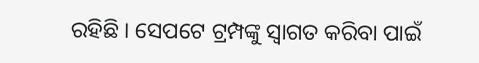ରହିଛି । ସେପଟେ ଟ୍ରମ୍ପଙ୍କୁ ସ୍ୱାଗତ କରିବା ପାଇଁ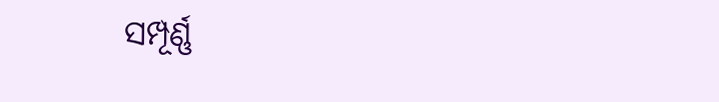ସମ୍ପୂର୍ଣ୍ଣ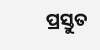ପ୍ରସ୍ତୁତ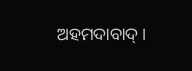ଅହମଦାବାଦ୍ ।